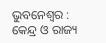ଭୁବନେଶ୍ୱର : କେନ୍ଦ୍ର ଓ ରାଜ୍ୟ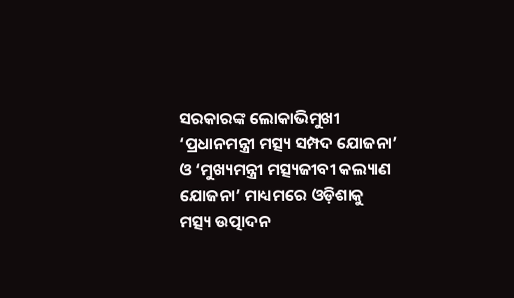ସରକାରଙ୍କ ଲୋକାଭିମୁଖୀ ‘ପ୍ରଧାନମନ୍ତ୍ରୀ ମତ୍ସ୍ୟ ସମ୍ପଦ ଯୋଜନା’ ଓ ‘ମୁଖ୍ୟମନ୍ତ୍ରୀ ମତ୍ସ୍ୟଜୀବୀ କଲ୍ୟାଣ ଯୋଜନା’ ମାଧ୍ୟମରେ ଓଡ଼ିଶାକୁ ମତ୍ସ୍ୟ ଉତ୍ପାଦନ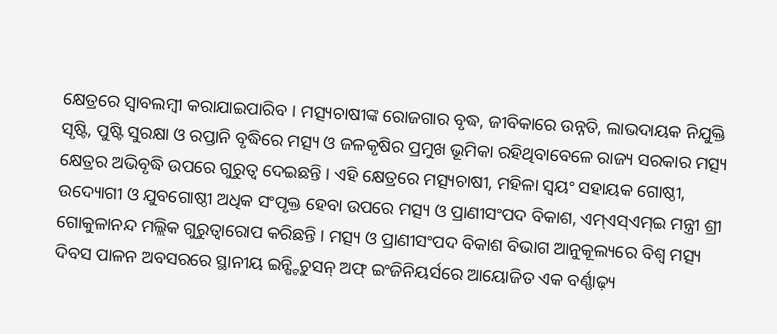କ୍ଷେତ୍ରରେ ସ୍ୱାବଲମ୍ବୀ କରାଯାଇପାରିବ । ମତ୍ସ୍ୟଚାଷୀଙ୍କ ରୋଜଗାର ବୃଦ୍ଧ, ଜୀବିକାରେ ଉନ୍ନତି, ଲାଭଦାୟକ ନିଯୁକ୍ତି ସୃଷ୍ଟି, ପୁଷ୍ଟି ସୁରକ୍ଷା ଓ ରପ୍ତାନି ବୃଦ୍ଧିରେ ମତ୍ସ୍ୟ ଓ ଜଳକୃଷିର ପ୍ରମୁଖ ଭୂମିକା ରହିଥିବାବେଳେ ରାଜ୍ୟ ସରକାର ମତ୍ସ୍ୟ କ୍ଷେତ୍ରର ଅଭିବୃଦ୍ଧି ଉପରେ ଗୁରୁତ୍ୱ ଦେଇଛନ୍ତି । ଏହି କ୍ଷେତ୍ରରେ ମତ୍ସ୍ୟଚାଷୀ, ମହିଳା ସ୍ୱୟଂ ସହାୟକ ଗୋଷ୍ଠୀ, ଉଦ୍ୟୋଗୀ ଓ ଯୁବଗୋଷ୍ଠୀ ଅଧିକ ସଂପୃକ୍ତ ହେବା ଉପରେ ମତ୍ସ୍ୟ ଓ ପ୍ରାଣୀସଂପଦ ବିକାଶ, ଏମ୍ଏସ୍ଏମ୍ଇ ମନ୍ତ୍ରୀ ଶ୍ରୀ ଗୋକୁଳାନନ୍ଦ ମଲ୍ଲିକ ଗୁରୁତ୍ୱାରୋପ କରିଛନ୍ତି । ମତ୍ସ୍ୟ ଓ ପ୍ରାଣୀସଂପଦ ବିକାଶ ବିଭାଗ ଆନୁକୂଲ୍ୟରେ ବିଶ୍ୱ ମତ୍ସ୍ୟ ଦିବସ ପାଳନ ଅବସରରେ ସ୍ଥାନୀୟ ଇନ୍ଷ୍ଟିଚୁସନ୍ ଅଫ୍ ଇଂଜିନିୟର୍ସରେ ଆୟୋଜିତ ଏକ ବର୍ଣ୍ଣାଢ଼୍ୟ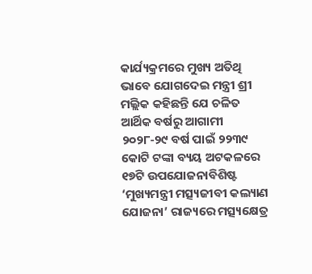କାର୍ଯ୍ୟକ୍ରମରେ ମୁଖ୍ୟ ଅତିଥି ଭାବେ ଯୋଗଦେଇ ମନ୍ତ୍ରୀ ଶ୍ରୀ ମଲ୍ଲିକ କହିଛନ୍ତି ଯେ ଚଳିତ ଆର୍ଥିକ ବର୍ଷରୁ ଆଗାମୀ ୨୦୨୮-୨୯ ବର୍ଷ ପାଇଁ ୨୨୩୯ କୋଟି ଟଙ୍କା ବ୍ୟୟ ଅଟକଳରେ ୧୭ଟି ଉପଯୋଜନାବିଶିଷ୍ଟ ‘ମୁଖ୍ୟମନ୍ତ୍ରୀ ମତ୍ସ୍ୟଜୀବୀ କଲ୍ୟାଣ ଯୋଜନା’ ରାଜ୍ୟରେ ମତ୍ସ୍ୟକ୍ଷେତ୍ର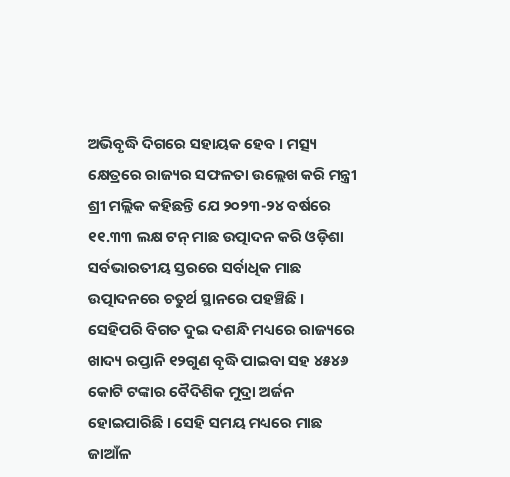ଅଭିବୃଦ୍ଧି ଦିଗରେ ସହାୟକ ହେବ । ମତ୍ସ୍ୟ କ୍ଷେତ୍ରରେ ରାଜ୍ୟର ସଫଳତା ଉଲ୍ଲେଖ କରି ମନ୍ତ୍ରୀ ଶ୍ରୀ ମଲ୍ଲିକ କହିଛନ୍ତି ଯେ ୨୦୨୩-୨୪ ବର୍ଷରେ ୧୧.୩୩ ଲକ୍ଷ ଟନ୍ ମାଛ ଉତ୍ପାଦନ କରି ଓଡ଼ିଶା ସର୍ବଭାରତୀୟ ସ୍ତରରେ ସର୍ବାଧିକ ମାଛ ଉତ୍ପାଦନରେ ଚତୁର୍ଥ ସ୍ଥାନରେ ପହଞ୍ଚିଛି । ସେହିପରି ବିଗତ ଦୁଇ ଦଶନ୍ଧି ମଧ୍ୟରେ ରାଜ୍ୟରେ ଖାଦ୍ୟ ରପ୍ତାନି ୧୨ଗୁଣ ବୃଦ୍ଧି ପାଇବା ସହ ୪୫୪୬ କୋଟି ଟଙ୍କାର ବୈଦିଶିକ ମୁଦ୍ରା ଅର୍ଜନ ହୋଇପାରିଛି । ସେହି ସମୟ ମଧ୍ୟରେ ମାଛ ଜାଆଁଳ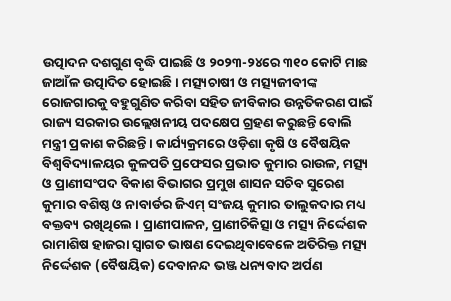ଉତ୍ପାଦନ ଦଶଗୁଣ ବୃଦ୍ଧି ପାଇଛି ଓ ୨୦୨୩-୨୪ରେ ୩୧୦ କୋଟି ମାଛ ଜାଆଁଳ ଉତ୍ପାଦିତ ହୋଇଛି । ମତ୍ସ୍ୟଚାଷୀ ଓ ମତ୍ସ୍ୟଜୀବୀଙ୍କ ରୋଜଗାରକୁ ବହୁଗୁଣିତ କରିବା ସହିତ ଜୀବିକାର ଉନ୍ନତିକରଣ ପାଇଁ ରାଜ୍ୟ ସରକାର ଉଲ୍ଲେଖନୀୟ ପଦକ୍ଷେପ ଗ୍ରହଣ କରୁଛନ୍ତି ବୋଲି ମନ୍ତ୍ରୀ ପ୍ରକାଶ କରିଛନ୍ତି । କାର୍ଯ୍ୟକ୍ରମରେ ଓଡ଼ିଶା କୃଷି ଓ ବୈଷୟିକ ବିଶ୍ୱବିଦ୍ୟାଳୟର କୁଳପତି ପ୍ରଫେସର ପ୍ରଭାତ କୁମାର ରାଉଳ, ମତ୍ସ୍ୟ ଓ ପ୍ରାଣୀସଂପଦ ବିକାଶ ବିଭାଗର ପ୍ରମୁଖ ଶାସନ ସଚିବ ସୁରେଶ କୁମାର ବଶିଷ୍ଠ ଓ ନାବାର୍ଡର ଜିଏମ୍ ସଂଜୟ କୁମାର ତାଲୁକଦାର ମଧ୍ୟ ବକ୍ତବ୍ୟ ରଖିଥିଲେ । ପ୍ରାଣୀପାଳନ, ପ୍ରାଣୀଚିକିତ୍ସା ଓ ମତ୍ସ୍ୟ ନିର୍ଦ୍ଦେଶକ ରାମାଶିଷ ହାଜରା ସ୍ୱାଗତ ଭାଷଣ ଦେଇଥିବାବେଳେ ଅତିରିକ୍ତ ମତ୍ସ୍ୟ ନିର୍ଦ୍ଦେଶକ (ବୈଷୟିକ) ଦେବାନନ୍ଦ ଭଞ୍ଜ ଧନ୍ୟବାଦ ଅର୍ପଣ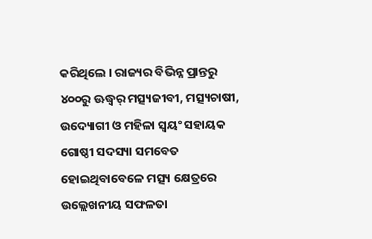କରିଥିଲେ । ରାଜ୍ୟର ବିଭିନ୍ନ ପ୍ରାନ୍ତରୁ ୪୦୦ରୁ ଊଦ୍ଧ୍ୱର୍ ମତ୍ସ୍ୟଜୀବୀ, ମତ୍ସ୍ୟଚାଷୀ, ଉଦ୍ୟୋଗୀ ଓ ମହିଳା ସ୍ୱୟଂ ସହାୟକ ଗୋଷ୍ଠୀ ସଦସ୍ୟା ସମବେତ ହୋଇଥିବାବେଳେ ମତ୍ସ୍ୟ କ୍ଷେତ୍ରରେ ଉଲ୍ଲେଖନୀୟ ସଫଳତା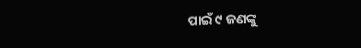ପାଇଁ ୯ ଜଣଙ୍କୁ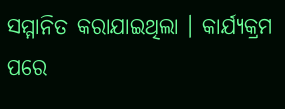ସମ୍ମାନିତ କରାଯାଇଥିଲା । କାର୍ଯ୍ୟକ୍ରମ ପରେ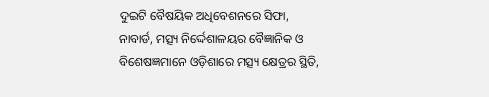ଦୁଇଟି ବୈଷୟିକ ଅଧିବେଶନରେ ସିଫା, ନାବାର୍ଡ, ମତ୍ସ୍ୟ ନିର୍ଦ୍ଦେଶାଳୟର ବୈଜ୍ଞାନିକ ଓ ବିଶେଷଜ୍ଞମାନେ ଓଡ଼ିଶାରେ ମତ୍ସ୍ୟ କ୍ଷେତ୍ରର ସ୍ଥିତି,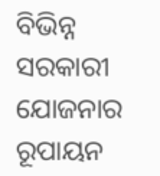ବିଭିନ୍ନ ସରକାରୀ ଯୋଜନାର ରୂପାୟନ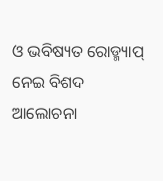ଓ ଭବିଷ୍ୟତ ରୋଡ୍ମ୍ୟାପ୍
ନେଇ ବିଶଦ ଆଲୋଚନା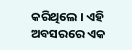କରିଥିଲେ । ଏହି ଅବସରରେ ଏକ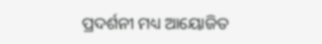ପ୍ରଦର୍ଶନୀ ମଧ୍ୟ ଆୟୋଜିତ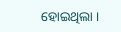ହୋଇଥିଲା ।